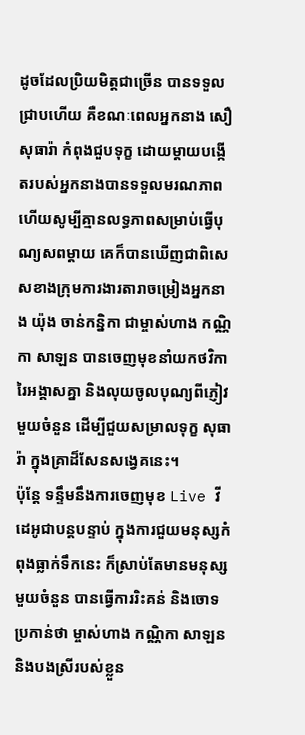ដូចដែលប្រិយមិត្តជាច្រើន បានទទួលជ្រាបហើយ គឺខណៈពេលអ្នកនាង សឿ សុធារ៉ា កំពុងជួបទុក្ខ ដោយម្តាយបង្កើតរបស់អ្នកនាងបានទទួលមរណភាព ហើយសូម្បីគ្មានលទ្ធភាពសម្រាប់ធ្វើបុណ្យសពម្តាយ គេក៏បានឃើញជាពិសេសខាងក្រុមការងារតារាចម្រៀងអ្នកនាង យ៉ុង ចាន់កន្និកា ជាម្ចាស់ហាង កណ្ណិកា សាឡន បានចេញមុខនាំយកថវិការៃអង្គាសគ្នា និងលុយចូលបុណ្យពីភ្ញៀវមួយចំនួន ដើម្បីជួយសម្រាលទុក្ខ សុធារ៉ា ក្នុងគ្រាដ៏សែនសង្វេគនេះ។
ប៉ុន្តែ ទន្ទឹមនឹងការចេញមុខ Live វីដេអូជាបន្តបន្ទាប់ ក្នុងការជួយមនុស្សកំពុងធ្លាក់ទឹកនេះ ក៏ស្រាប់តែមានមនុស្សមួយចំនួន បានធ្វើការរិះគន់ និងចោទប្រកាន់ថា ម្ចាស់ហាង កណ្ណិកា សាឡន និងបងស្រីរបស់ខ្លួន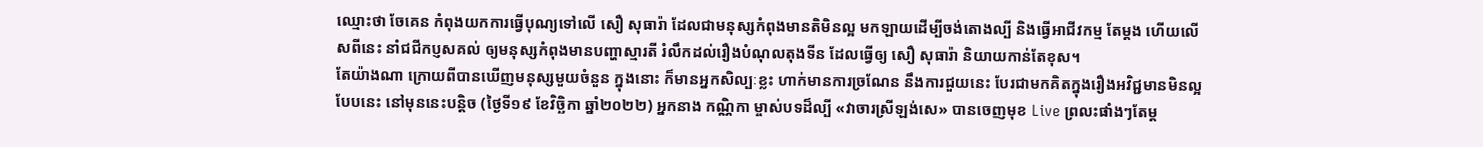ឈ្មោះថា ចែគេន កំពុងយកការធ្វើបុណ្យទៅលើ សឿ សុធារ៉ា ដែលជាមនុស្សកំពុងមានតិមិនល្អ មកឡាយដើម្បីចង់តោងល្បី និងធ្វើអាជីវកម្ម តែម្តង ហើយលើសពីនេះ នាំជជីកប្ញសគល់ ឲ្យមនុស្សកំពុងមានបញ្ហាស្មារតី រំលឹកដល់រឿងបំណុលតុងទីន ដែលធ្វើឲ្យ សឿ សុធារ៉ា និយាយកាន់តែខុស។
តែយ៉ាងណា ក្រោយពីបានឃើញមនុស្សមួយចំនួន ក្នុងនោះ ក៏មានអ្នកសិល្បៈខ្លះ ហាក់មានការច្រណែន នឹងការជួយនេះ បែរជាមកគិតក្នុងរឿងអវិជ្ជមានមិនល្អបែបនេះ នៅមុននេះបន្តិច (ថ្ងៃទី១៩ ខែវិច្ឆិកា ឆ្នាំ២០២២) អ្នកនាង កណ្ណិកា ម្ចាស់បទដ៏ល្បី «វាចារស្រីឡង់សេ» បានចេញមុខ Live ព្រលះផាំងៗតែម្ត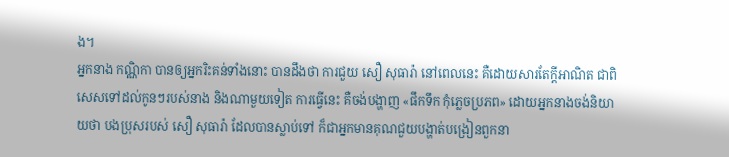ង។
អ្នកនាង កណ្ណិកា បានឲ្យអ្នករិះគន់ទាំងនោះ បានដឹងថា ការជួយ សឿ សុធារ៉ា នៅពេលនេះ គឺដោយសារតែក្តីអាណិត ជាពិសេសទៅដល់កូនៗរបស់នាង និងណាមួយទៀត ការធ្វើនេះ គឺចង់បង្ហាញ «ផឹកទឹក កុំភ្លេចប្រភព» ដោយអ្នកនាងចង់និយាយថា បងប្រុសរបស់ សឿ សុធារ៉ា ដែលបានស្លាប់ទៅ ក៏ជាអ្នកមានគុណជួយបង្ហាត់បង្រៀនពួកនា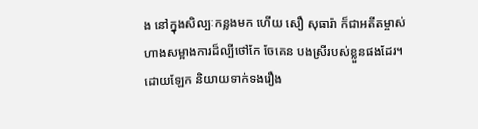ង នៅក្នុងសិល្បៈកន្លងមក ហើយ សឿ សុធារ៉ា ក៏ជាអតីតម្ចាស់ហាងសម្អាងការដ៏ល្បីថៅកែ ចែគេន បងស្រីរបស់ខ្លួនផងដែរ។
ដោយឡែក និយាយទាក់ទងរឿង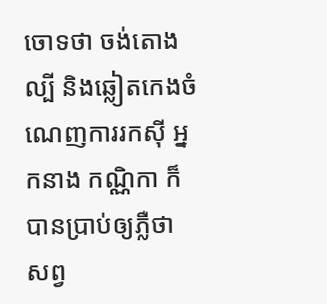ចោទថា ចង់តោងល្បី និងឆ្លៀតកេងចំណេញការរកស៊ី អ្នកនាង កណ្ណិកា ក៏បានប្រាប់ឲ្យភ្លឺថា សព្វ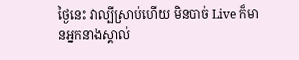ថ្ងៃនេះ វាល្បីស្រាប់ហើយ មិនបាច់ Live ក៏មានអ្នកនាងស្គាល់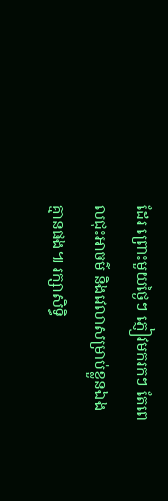ដែរ ព្រោះមួយថ្ងៃៗ ភ្ញៀវមករកៗ តែពេលជុះអាចម៌ និងវេលាសម្រាប់ខ្លួនឯងគ្មានផង៕ រក្សាសិទ្ធិ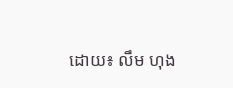ដោយ៖ លឹម ហុង